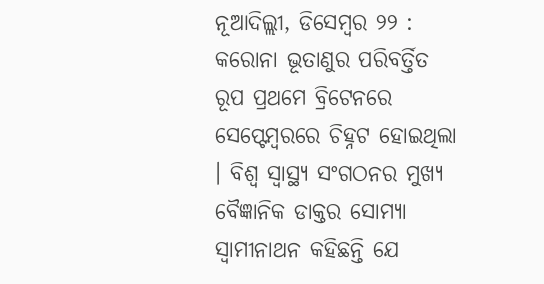ନୂଆଦିଲ୍ଲୀ, ଡିସେମ୍ବର ୨୨ : କରୋନା ଭୂତାଣୁର ପରିବର୍ତ୍ତିତ ରୂପ ପ୍ରଥମେ ବ୍ରିଟେନରେ ସେପ୍ଟେମ୍ବରରେ ଚିହ୍ନଟ ହୋଇଥିଲା । ବିଶ୍ୱ ସ୍ୱାସ୍ଥ୍ୟ ସଂଗଠନର ମୁଖ୍ୟ ବୈଜ୍ଞାନିକ ଡାକ୍ତର ସୋମ୍ୟା ସ୍ବାମୀନାଥନ କହିଛନ୍ତି ଯେ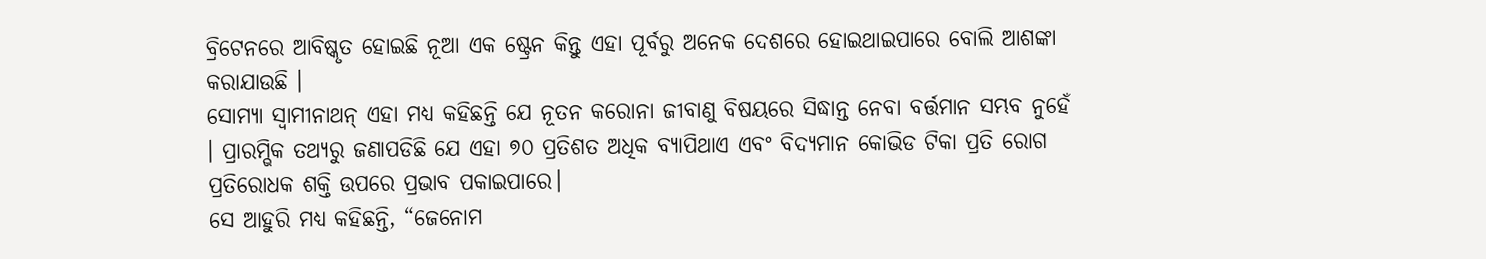ବ୍ରିଟେନରେ ଆବିଷ୍କୃତ ହୋଇଛି ନୂଆ ଏକ ଷ୍ଟ୍ରେନ କିନ୍ତୁ ଏହା ପୂର୍ବରୁ ଅନେକ ଦେଶରେ ହୋଇଥାଇପାରେ ବୋଲି ଆଶଙ୍କା କରାଯାଉଛି ।
ସୋମ୍ୟା ସ୍ବାମୀନାଥନ୍ ଏହା ମଧ୍ୟ କହିଛନ୍ତି ଯେ ନୂତନ କରୋନା ଜୀବାଣୁ ବିଷୟରେ ସିଦ୍ଧାନ୍ତ ନେବା ବର୍ତ୍ତମାନ ସମ୍ଭବ ନୁହେଁ । ପ୍ରାରମ୍ଭିକ ତଥ୍ୟରୁ ଜଣାପଡିଛି ଯେ ଏହା ୭୦ ପ୍ରତିଶତ ଅଧିକ ବ୍ୟାପିଥାଏ ଏବଂ ବିଦ୍ୟମାନ କୋଭିଡ ଟିକା ପ୍ରତି ରୋଗ ପ୍ରତିରୋଧକ ଶକ୍ତି ଉପରେ ପ୍ରଭାବ ପକାଇପାରେ।
ସେ ଆହୁରି ମଧ୍ୟ କହିଛନ୍ତି, “ଜେନୋମ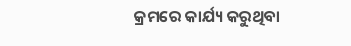କ୍ରମରେ କାର୍ଯ୍ୟ କରୁଥିବା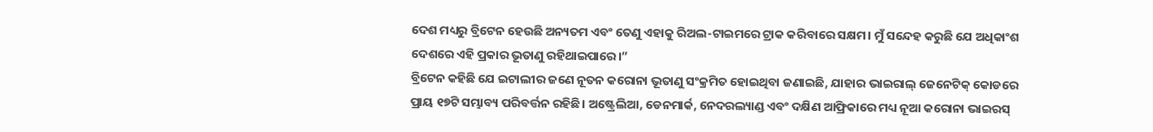ଦେଶ ମଧ୍ୟରୁ ବ୍ରିଟେନ ହେଉଛି ଅନ୍ୟତମ ଏବଂ ତେଣୁ ଏହାକୁ ରିଅଲ-ଟାଇମରେ ଟ୍ରାକ କରିବାରେ ସକ୍ଷମ। ମୁଁ ସନ୍ଦେହ କରୁଛି ଯେ ଅଧିକାଂଶ ଦେଶରେ ଏହି ପ୍ରକାର ଭୂତାଣୁ ରହିଥାଇପାରେ।”
ବ୍ରିଟେନ କହିଛି ଯେ ଇଟାଲୀର ଜଣେ ନୂତନ କରୋନା ଭୂତାଣୁ ସଂକ୍ରମିତ ହୋଇଥିବା ଜଣାଇଛି, ଯାହାର ଭାଇରାଲ୍ ଜେନେଟିକ୍ କୋଡରେ ପ୍ରାୟ ୧୭ଟି ସମ୍ଭାବ୍ୟ ପରିବର୍ତ୍ତନ ରହିଛି। ଅଷ୍ଟ୍ରେଲିଆ, ଡେନମାର୍କ, ନେଦରଲ୍ୟାଣ୍ଡ ଏବଂ ଦକ୍ଷିଣ ଆଫ୍ରିକାରେ ମଧ୍ୟ ନୂଆ କରୋନା ଭାଇରସ୍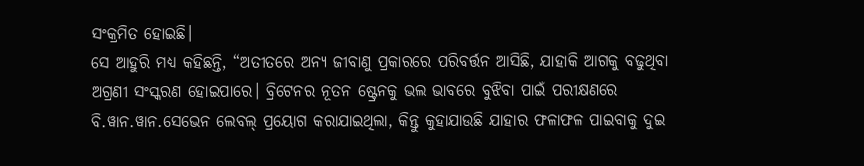ସଂକ୍ରମିତ ହୋଇଛି।
ସେ ଆହୁରି ମଧ୍ୟ କହିଛନ୍ତି, “ଅତୀତରେ ଅନ୍ୟ ଜୀବାଣୁ ପ୍ରକାରରେ ପରିବର୍ତ୍ତନ ଆସିଛି, ଯାହାକି ଆଗକୁ ବଢୁଥିବା ଅଗ୍ରଣୀ ସଂସ୍କରଣ ହୋଇପାରେ। ବ୍ରିଟେନର ନୂତନ ଷ୍ଟ୍ରେନକୁ ଭଲ ଭାବରେ ବୁଝିବା ପାଇଁ ପରୀକ୍ଷଣରେ ବି.ୱାନ.ୱାନ.ସେଭେନ ଲେବଲ୍ ପ୍ରୟୋଗ କରାଯାଇଥିଲା, କିନ୍ତୁ କୁହାଯାଉଛି ଯାହାର ଫଳାଫଳ ପାଇବାକୁ ଦୁଇ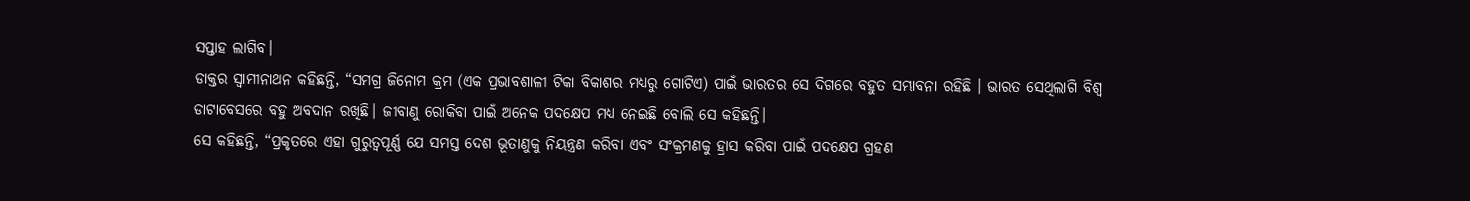ସପ୍ତାହ ଲାଗିବ।
ଡାକ୍ତର ସ୍ବାମୀନାଥନ କହିଛନ୍ତି, “ସମଗ୍ର ଜିନୋମ କ୍ରମ (ଏକ ପ୍ରଭାବଶାଳୀ ଟିକା ବିକାଶର ମଧ୍ୟରୁ ଗୋଟିଏ) ପାଇଁ ଭାରତର ସେ ଦିଗରେ ବହୁତ ସମ୍ଭାବନା ରହିଛି । ଭାରତ ସେଥିଲାଗି ବିଶ୍ୱ ଡାଟାବେସରେ ବହୁ ଅବଦାନ ରଖିଛି। ଜୀବାଣୁ ରୋକିବା ପାଇଁ ଅନେକ ପଦକ୍ଷେପ ମଧ୍ୟ ନେଇଛି ବୋଲି ସେ କହିଛନ୍ତି।
ସେ କହିଛନ୍ତି, “ପ୍ରକୃତରେ ଏହା ଗୁରୁତ୍ୱପୂର୍ଣ୍ଣ ଯେ ସମସ୍ତ ଦେଶ ଭୂତାଣୁକୁ ନିୟନ୍ତ୍ରଣ କରିବା ଏବଂ ସଂକ୍ରମଣକୁ ହ୍ରାସ କରିବା ପାଇଁ ପଦକ୍ଷେପ ଗ୍ରହଣ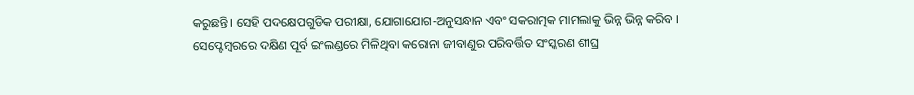କରୁଛନ୍ତି। ସେହି ପଦକ୍ଷେପଗୁଡିକ ପରୀକ୍ଷା, ଯୋଗାଯୋଗ-ଅନୁସନ୍ଧାନ ଏବଂ ସକରାତ୍ମକ ମାମଲାକୁ ଭିନ୍ନ ଭିନ୍ନ କରିବ ।
ସେପ୍ଟେମ୍ବରରେ ଦକ୍ଷିଣ ପୂର୍ବ ଇଂଲଣ୍ଡରେ ମିଳିଥିବା କରୋନା ଜୀବାଣୁର ପରିବର୍ତ୍ତିତ ସଂସ୍କରଣ ଶୀଘ୍ର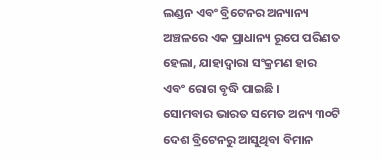ଲଣ୍ଡନ ଏବଂ ବ୍ରିଟେନର ଅନ୍ୟାନ୍ୟ ଅଞ୍ଚଳରେ ଏକ ପ୍ରାଧାନ୍ୟ ରୂପେ ପରିଣତ ହେଲା, ଯାହାଦ୍ୱାରା ସଂକ୍ରମଣ ହାର ଏବଂ ରୋଗ ବୃଦ୍ଧି ପାଇଛି ।
ସୋମବାର ଭାରତ ସମେତ ଅନ୍ୟ ୩୦ଟି ଦେଶ ବ୍ରିଟେନରୁ ଆସୁଥିବା ବିମାନ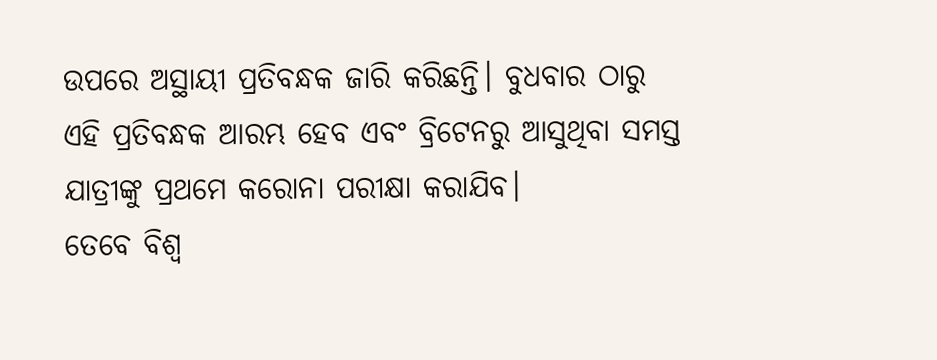ଉପରେ ଅସ୍ଥାୟୀ ପ୍ରତିବନ୍ଧକ ଜାରି କରିଛନ୍ତି। ବୁଧବାର ଠାରୁ ଏହି ପ୍ରତିବନ୍ଧକ ଆରମ୍ଭ ହେବ ଏବଂ ବ୍ରିଟେନରୁ ଆସୁଥିବା ସମସ୍ତ ଯାତ୍ରୀଙ୍କୁ ପ୍ରଥମେ କରୋନା ପରୀକ୍ଷା କରାଯିବ।
ତେବେ ବିଶ୍ବ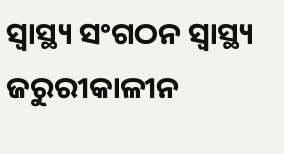ସ୍ବାସ୍ଥ୍ୟ ସଂଗଠନ ସ୍ୱାସ୍ଥ୍ୟ ଜରୁରୀକାଳୀନ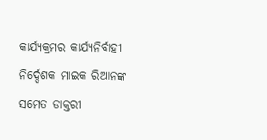କାର୍ଯ୍ୟକ୍ରମର କାର୍ଯ୍ୟନିର୍ବାହୀ ନିର୍ଦ୍ଦେଶକ ମାଇକ ରିଆନଙ୍କ ସମେତ ଡାକ୍ତରୀ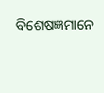ବିଶେଷଜ୍ଞମାନେ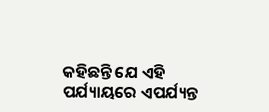କହିଛନ୍ତି ଯେ ଏହି ପର୍ଯ୍ୟାୟରେ ଏପର୍ଯ୍ୟନ୍ତ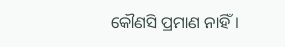କୌଣସି ପ୍ରମାଣ ନାହିଁ।